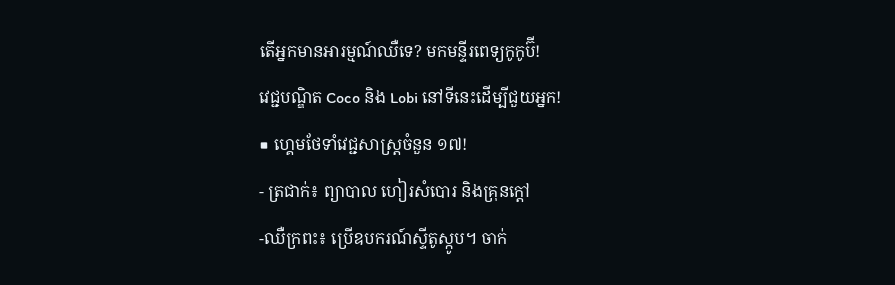តើអ្នកមានអារម្មណ៍ឈឺទេ? មកមន្ទីរពេទ្យកូកូប៊ី!
វេជ្ជបណ្ឌិត Coco និង Lobi នៅទីនេះដើម្បីជួយអ្នក!
■ ហ្គេមថែទាំវេជ្ជសាស្រ្តចំនួន ១៧!
- ត្រជាក់៖ ព្យាបាល ហៀរសំបោរ និងគ្រុនក្តៅ
-ឈឺក្រពះ៖ ប្រើឧបករណ៍ស្ទីតូស្កូប។ ចាក់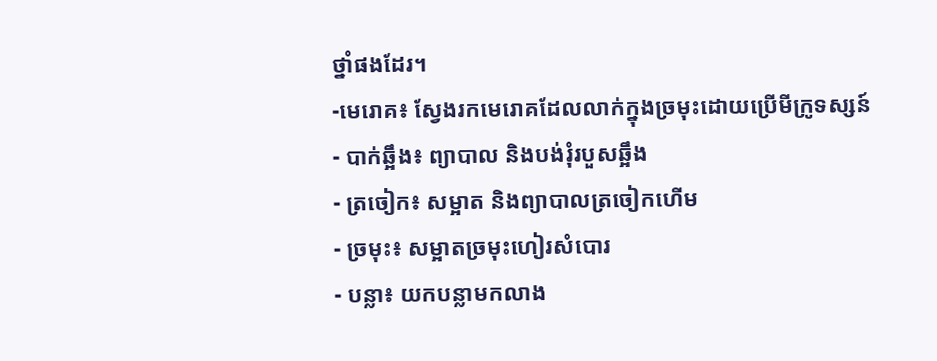ថ្នាំផងដែរ។
-មេរោគ៖ ស្វែងរកមេរោគដែលលាក់ក្នុងច្រមុះដោយប្រើមីក្រូទស្សន៍
- បាក់ឆ្អឹង៖ ព្យាបាល និងបង់រុំរបួសឆ្អឹង
- ត្រចៀក៖ សម្អាត និងព្យាបាលត្រចៀកហើម
- ច្រមុះ៖ សម្អាតច្រមុះហៀរសំបោរ
- បន្លា៖ យកបន្លាមកលាង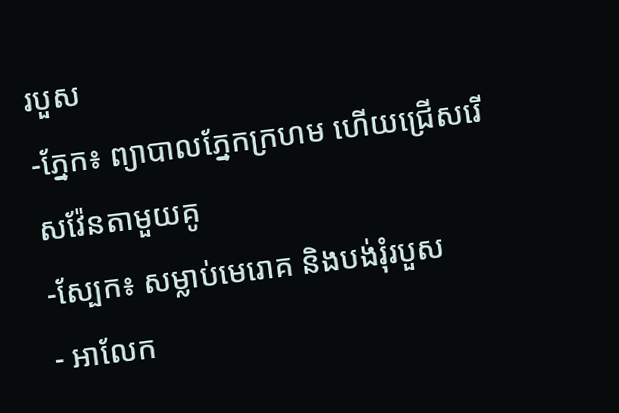របួស
-ភ្នែក៖ ព្យាបាលភ្នែកក្រហម ហើយជ្រើសរើសវ៉ែនតាមួយគូ
-ស្បែក៖ សម្លាប់មេរោគ និងបង់រុំរបួស
- អាលែក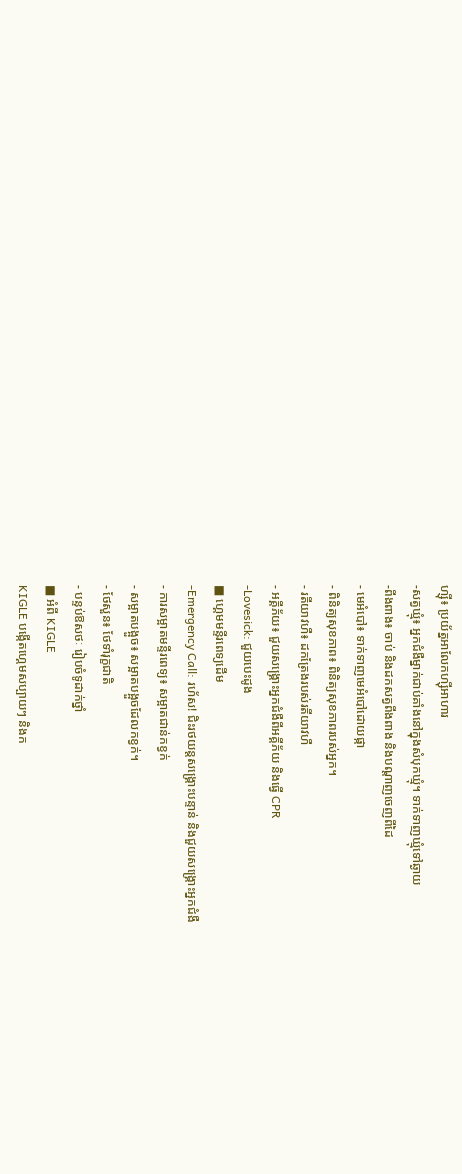ហ្ស៊ី៖ ប្រយ័ត្នអាលែកហ្ស៊ីអាហារ
-សត្វឃ្មុំ៖ អ្នកជំងឺម្នាក់ជាប់គាំងនៅក្នុងសំបុកឃ្មុំ។ ទាក់ទាញឃ្មុំទៅឆ្ងាយ
-ពីងពាង៖ ចាប់ និងដកសត្វពីងពាង និងបណ្តាញចេញពីដៃ
- មេអំបៅ៖ ទាក់ទាញមេអំបៅដោយផ្កា
- ពិនិត្យសុខភាព៖ ពិនិត្យសុខភាពរបស់អ្នក។
- រតីយាវហឺ៖ ដកត្រែងរបស់រតីយាវហឺ
- អគ្គីភ័យ៖ ជួយសង្គ្រោះអ្នកជំងឺពីអគ្គីភ័យ និងធ្វើ CPR
-Lovesick: ជួយបេះដូង
■ ហ្គេមមន្ទីរពេទ្យដើម
-Emergency Call: រហ័ស! ជិះរថយន្តសង្គ្រោះបន្ទាន់ និងជួយសង្គ្រោះអ្នកជំងឺ
- ការសម្អាតមន្ទីរពេទ្យ៖ សម្អាតជាន់កខ្វក់
- សម្អាតបង្អួច៖ សម្អាតបង្អួចដែលកខ្វក់។
- ថែសួន៖ ថែទាំរុក្ខជាតិ
- បន្ទប់ឱសថៈ រៀបចំទូដាក់ថ្នាំ
■ អំពី KIGLE
KIGLE បង្កើតហ្គេមសប្បាយៗ និងក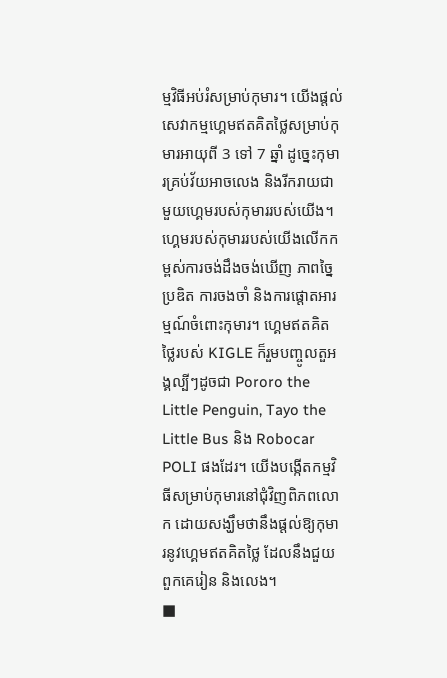ម្មវិធីអប់រំសម្រាប់កុមារ។ យើងផ្តល់សេវាកម្មហ្គេមឥតគិតថ្លៃសម្រាប់កុមារអាយុពី 3 ទៅ 7 ឆ្នាំ ដូច្នេះកុមារគ្រប់វ័យអាចលេង និងរីករាយជាមួយហ្គេមរបស់កុមាររបស់យើង។ ហ្គេមរបស់កុមាររបស់យើងលើកកម្ពស់ការចង់ដឹងចង់ឃើញ ភាពច្នៃប្រឌិត ការចងចាំ និងការផ្តោតអារម្មណ៍ចំពោះកុមារ។ ហ្គេមឥតគិតថ្លៃរបស់ KIGLE ក៏រួមបញ្ចូលតួអង្គល្បីៗដូចជា Pororo the Little Penguin, Tayo the Little Bus និង Robocar POLI ផងដែរ។ យើងបង្កើតកម្មវិធីសម្រាប់កុមារនៅជុំវិញពិភពលោក ដោយសង្ឃឹមថានឹងផ្តល់ឱ្យកុមារនូវហ្គេមឥតគិតថ្លៃ ដែលនឹងជួយពួកគេរៀន និងលេង។
■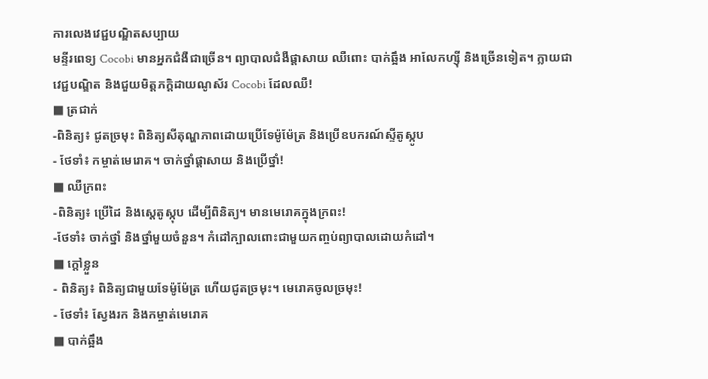ការលេងវេជ្ជបណ្ឌិតសប្បាយ
មន្ទីរពេទ្យ Cocobi មានអ្នកជំងឺជាច្រើន។ ព្យាបាលជំងឺផ្តាសាយ ឈឺពោះ បាក់ឆ្អឹង អាលែកហ្ស៊ី និងច្រើនទៀត។ ក្លាយជាវេជ្ជបណ្ឌិត និងជួយមិត្តភក្តិដាយណូស័រ Cocobi ដែលឈឺ!
■ ត្រជាក់
-ពិនិត្យ៖ ជូតច្រមុះ ពិនិត្យសីតុណ្ហភាពដោយប្រើទែម៉ូម៉ែត្រ និងប្រើឧបករណ៍ស្ទីតូស្កូប
- ថែទាំ៖ កម្ចាត់មេរោគ។ ចាក់ថ្នាំផ្តាសាយ និងប្រើថ្នាំ!
■ ឈឺក្រពះ
-ពិនិត្យ៖ ប្រើដៃ និងស្តេតូស្កុប ដើម្បីពិនិត្យ។ មានមេរោគក្នុងក្រពះ!
-ថែទាំ៖ ចាក់ថ្នាំ និងថ្នាំមួយចំនួន។ កំដៅក្បាលពោះជាមួយកញ្ចប់ព្យាបាលដោយកំដៅ។
■ ក្តៅខ្លួន
- ពិនិត្យ៖ ពិនិត្យជាមួយទែម៉ូម៉ែត្រ ហើយជូតច្រមុះ។ មេរោគចូលច្រមុះ!
- ថែទាំ៖ ស្វែងរក និងកម្ចាត់មេរោគ
■ បាក់ឆ្អឹង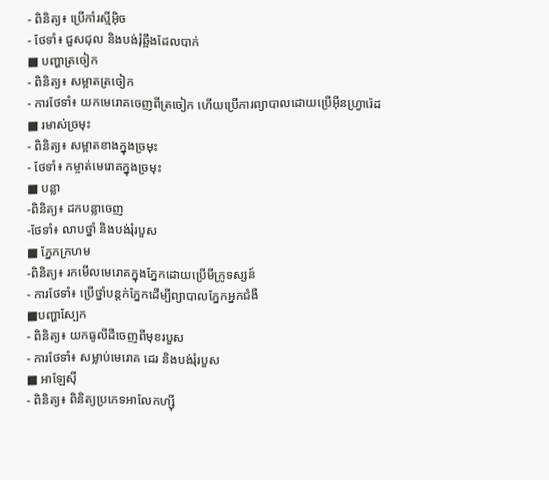- ពិនិត្យ៖ ប្រើកាំរស្មីអ៊ិច
- ថែទាំ៖ ជួសជុល និងបង់រុំឆ្អឹងដែលបាក់
■ បញ្ហាត្រចៀក
- ពិនិត្យ៖ សម្អាតត្រចៀក
- ការថែទាំ៖ យកមេរោគចេញពីត្រចៀក ហើយប្រើការព្យាបាលដោយប្រើអ៊ីនហ្វ្រារ៉េដ
■ រមាស់ច្រមុះ
- ពិនិត្យ៖ សម្អាតខាងក្នុងច្រមុះ
- ថែទាំ៖ កម្ចាត់មេរោគក្នុងច្រមុះ
■ បន្លា
-ពិនិត្យ៖ ដកបន្លាចេញ
-ថែទាំ៖ លាបថ្នាំ និងបង់រុំរបួស
■ ភ្នែកក្រហម
-ពិនិត្យ៖ រកមើលមេរោគក្នុងភ្នែកដោយប្រើមីក្រូទស្សន៍
- ការថែទាំ៖ ប្រើថ្នាំបន្តក់ភ្នែកដើម្បីព្យាបាលភ្នែកអ្នកជំងឺ
■បញ្ហាស្បែក
- ពិនិត្យ៖ យកធូលីដីចេញពីមុខរបួស
- ការថែទាំ៖ សម្លាប់មេរោគ ដេរ និងបង់រុំរបួស
■ អាឡែស៊ី
- ពិនិត្យ៖ ពិនិត្យប្រភេទអាលែកហ្ស៊ី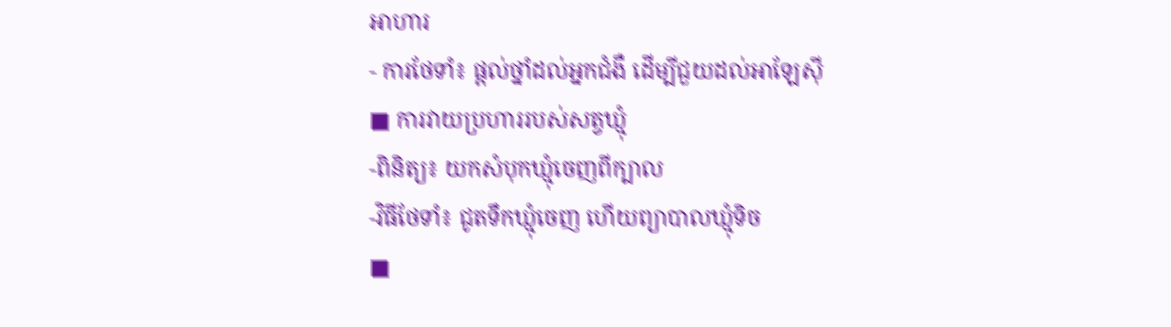អាហារ
- ការថែទាំ៖ ផ្តល់ថ្នាំដល់អ្នកជំងឺ ដើម្បីជួយដល់អាឡែស៊ី
■ ការវាយប្រហាររបស់សត្វឃ្មុំ
-ពិនិត្យ៖ យកសំបុកឃ្មុំចេញពីក្បាល
-វិធីថែទាំ៖ ជូតទឹកឃ្មុំចេញ ហើយព្យាបាលឃ្មុំទិច
■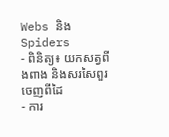Webs និង Spiders
- ពិនិត្យ៖ យកសត្វពីងពាង និងសរសៃពួរចេញពីដៃ
- ការ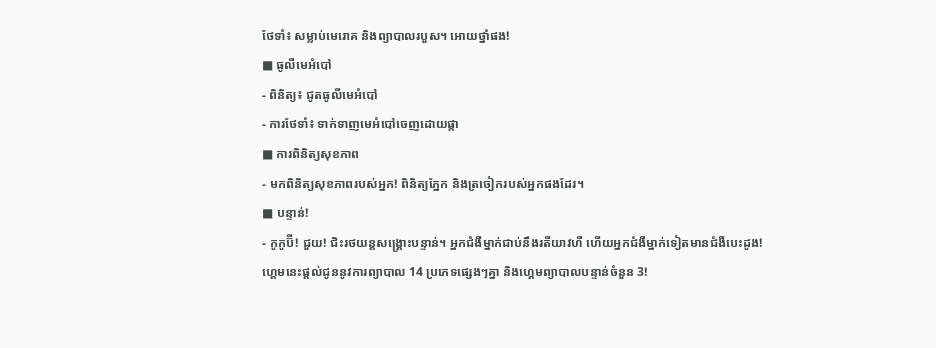ថែទាំ៖ សម្លាប់មេរោគ និងព្យាបាលរបួស។ អោយថ្នាំផង!
■ ធូលីមេអំបៅ
- ពិនិត្យ៖ ជូតធូលីមេអំបៅ
- ការថែទាំ៖ ទាក់ទាញមេអំបៅចេញដោយផ្កា
■ ការពិនិត្យសុខភាព
- មកពិនិត្យសុខភាពរបស់អ្នក! ពិនិត្យភ្នែក និងត្រចៀករបស់អ្នកផងដែរ។
■ បន្ទាន់!
- កូកូប៊ី! ជួយ! ជិះរថយន្តសង្គ្រោះបន្ទាន់។ អ្នកជំងឺម្នាក់ជាប់នឹងរតីយាវហឺ ហើយអ្នកជំងឺម្នាក់ទៀតមានជំងឺបេះដូង!
ហ្គេមនេះផ្តល់ជូននូវការព្យាបាល 14 ប្រភេទផ្សេងៗគ្នា និងហ្គេមព្យាបាលបន្ទាន់ចំនួន 3!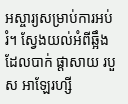អស្ចារ្យសម្រាប់ការអប់រំ។ ស្វែងយល់អំពីឆ្អឹងដែលបាក់ ផ្តាសាយ របួស អាឡែរហ្សី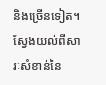និងច្រើនទៀត។ ស្វែងយល់ពីសារៈសំខាន់នៃ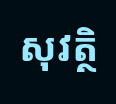សុវត្ថិ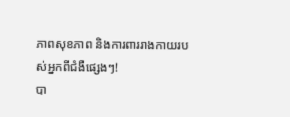ភាពសុខភាព និងការពាររាងកាយរបស់អ្នកពីជំងឺផ្សេងៗ!
បា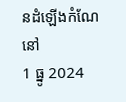នដំឡើងកំណែនៅ
1 ធ្នូ 2024